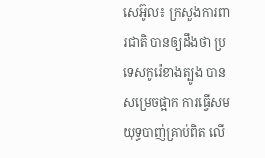សេអ៊ូល៖ ក្រសួងការពារជាតិ បានឲ្យដឹងថា ប្រទេសកូរ៉េខាងត្បូង បានសម្រេចផ្អាក ការធ្វើសមយុទ្ធបាញ់គ្រាប់ពិត លើ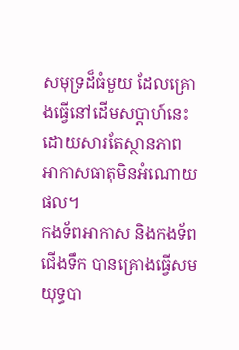សមុទ្រដ៏ធំមួយ ដែលគ្រោងធ្វើនៅដើមសប្តាហ៍នេះ ដោយសារតែស្ថានភាព អាកាសធាតុមិនអំណោយផល។
កងទ័ពអាកាស និងកងទ័ពជើងទឹក បានគ្រោងធ្វើសមយុទ្ធបា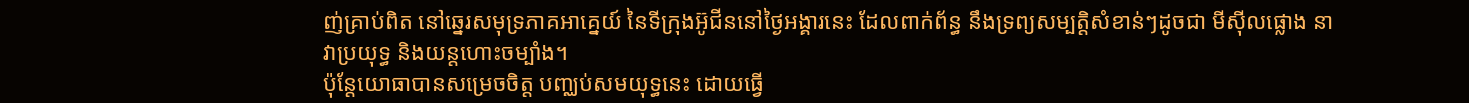ញ់គ្រាប់ពិត នៅឆ្នេរសមុទ្រភាគអាគ្នេយ៍ នៃទីក្រុងអ៊ូជីននៅថ្ងៃអង្គារនេះ ដែលពាក់ព័ន្ធ នឹងទ្រព្យសម្បត្តិសំខាន់ៗដូចជា មីស៊ីលផ្លោង នាវាប្រយុទ្ធ និងយន្តហោះចម្បាំង។
ប៉ុន្តែយោធាបានសម្រេចចិត្ត បញ្ឈប់សមយុទ្ធនេះ ដោយធ្វើ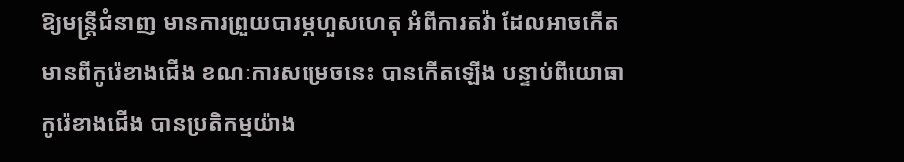ឱ្យមន្រ្តីជំនាញ មានការព្រួយបារម្ភហួសហេតុ អំពីការតវ៉ា ដែលអាចកើតមានពីកូរ៉េខាងជើង ខណៈការសម្រេចនេះ បានកើតឡើង បន្ទាប់ពីយោធាកូរ៉េខាងជើង បានប្រតិកម្មយ៉ាង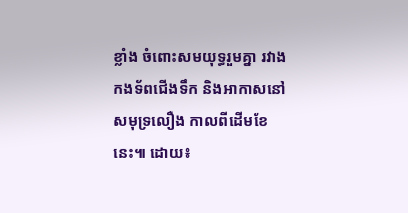ខ្លាំង ចំពោះសមយុទ្ធរួមគ្នា រវាងកងទ័ពជើងទឹក និងអាកាសនៅសមុទ្រលឿង កាលពីដើមខែនេះ៕ ដោយ៖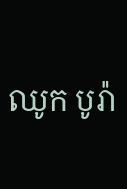ឈូក បូរ៉ា